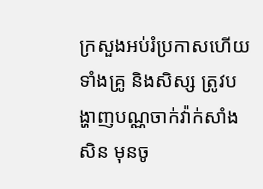ក្រសួងអប់រំប្រកាសហើយ ទាំងគ្រូ និងសិស្ស ត្រូវបង្ហាញបណ្ណចាក់វ៉ាក់សាំងសិន មុនចូ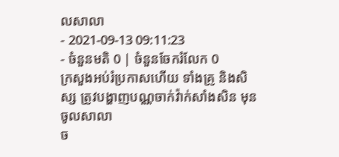លសាលា
- 2021-09-13 09:11:23
- ចំនួនមតិ 0 | ចំនួនចែករំលែក 0
ក្រសួងអប់រំប្រកាសហើយ ទាំងគ្រូ និងសិស្ស ត្រូវបង្ហាញបណ្ណចាក់វ៉ាក់សាំងសិន មុនចូលសាលា
ច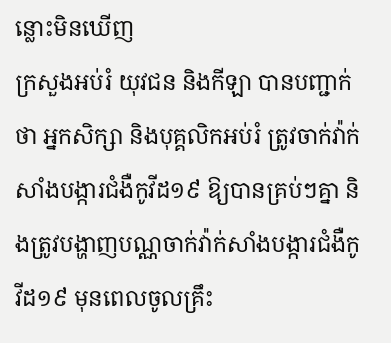ន្លោះមិនឃើញ
ក្រសួងអប់រំ យុវជន និងកីឡា បានបញ្ជាក់ថា អ្នកសិក្សា និងបុគ្គលិកអប់រំ ត្រូវចាក់វ៉ាក់សាំងបង្ការជំងឺកូវីដ១៩ ឱ្យបានគ្រប់ៗគ្នា និងត្រូវបង្ហាញបណ្ណចាក់វ៉ាក់សាំងបង្ការជំងឺកូវីដ១៩ មុនពេលចូលគ្រឹះ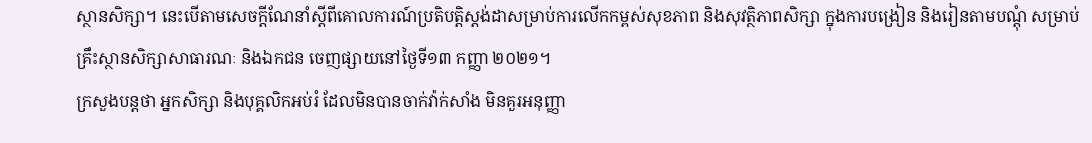ស្ថានសិក្សា។ នេះបើតាមសេចក្តីណែនាំស្តីពីគោលការណ៍ប្រតិបត្តិស្តង់ដាសម្រាប់ការលើកកម្ពស់សុខភាព និងសុវត្ថិភាពសិក្សា ក្នុងការបង្រៀន និងរៀនតាមបណ្តុំ សម្រាប់គ្រឹះស្ថានសិក្សាសាធារណៈ និងឯកជន ចេញផ្សាយនៅថ្ងៃទី១៣ កញ្ញា ២០២១។
ក្រសួងបន្តថា អ្នកសិក្សា និងបុគ្គលិកអប់រំ ដែលមិនបានចាក់វ៉ាក់សាំង មិនគួរអនុញ្ញា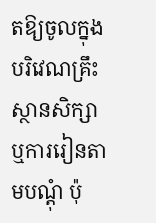តឱ្យចូលក្នុងបរិវេណគ្រឹះស្ថានសិក្សា ឬការរៀនតាមបណ្តុំ ប៉ុ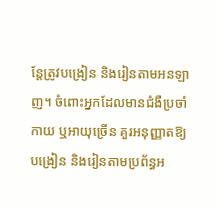ន្តែត្រូវបង្រៀន និងរៀនតាមអនឡាញ។ ចំពោះអ្នកដែលមានជំងឺប្រចាំកាយ ឬអាយុច្រើន គួរអនុញ្ញាតឱ្យបង្រៀន និងរៀនតាមប្រព័ន្ធអ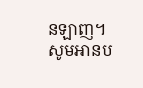នឡាញ។
សូមអានប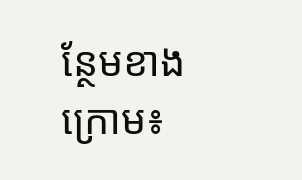ន្ថែមខាងក្រោម៖